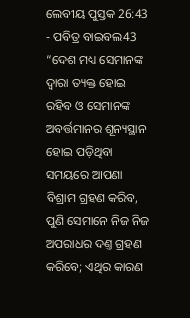ଲେବୀୟ ପୁସ୍ତକ 26:43 - ପବିତ୍ର ବାଇବଲ43 “ଦେଶ ମଧ୍ୟ ସେମାନଙ୍କ ଦ୍ୱାରା ତ୍ୟକ୍ତ ହୋଇ ରହିବ ଓ ସେମାନଙ୍କ ଅବର୍ତ୍ତମାନର ଶୂନ୍ୟସ୍ଥାନ ହୋଇ ପଡ଼ିଥିବା ସମୟରେ ଆପଣା ବିଶ୍ରାମ ଗ୍ରହଣ କରିବ, ପୁଣି ସେମାନେ ନିଜ ନିଜ ଅପରାଧର ଦଣ୍ତ ଗ୍ରହଣ କରିବେ; ଏଥିର କାରଣ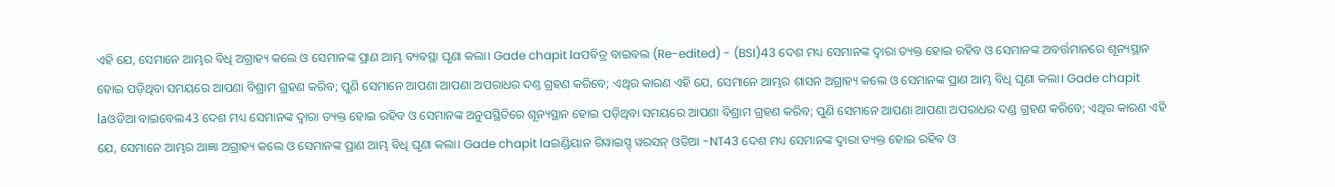ଏହି ଯେ, ସେମାନେ ଆମ୍ଭର ବିଧି ଅଗ୍ରାହ୍ୟ କଲେ ଓ ସେମାନଙ୍କ ପ୍ରାଣ ଆମ୍ଭ ବ୍ୟବସ୍ଥା ଘୃଣା କଲା। Gade chapit laପବିତ୍ର ବାଇବଲ (Re-edited) - (BSI)43 ଦେଶ ମଧ୍ୟ ସେମାନଙ୍କ ଦ୍ଵାରା ତ୍ୟକ୍ତ ହୋଇ ରହିବ ଓ ସେମାନଙ୍କ ଅବର୍ତ୍ତମାନରେ ଶୂନ୍ୟସ୍ଥାନ ହୋଇ ପଡ଼ିଥିବା ସମୟରେ ଆପଣା ବିଶ୍ରାମ ଗ୍ରହଣ କରିବ; ପୁଣି ସେମାନେ ଆପଣା ଆପଣା ଅପରାଧର ଦଣ୍ତ ଗ୍ରହଣ କରିବେ; ଏଥିର କାରଣ ଏହି ଯେ, ସେମାନେ ଆମ୍ଭର ଶାସନ ଅଗ୍ରାହ୍ୟ କଲେ ଓ ସେମାନଙ୍କ ପ୍ରାଣ ଆମ୍ଭ ବିଧି ଘୃଣା କଲା। Gade chapit laଓଡିଆ ବାଇବେଲ43 ଦେଶ ମଧ୍ୟ ସେମାନଙ୍କ ଦ୍ୱାରା ତ୍ୟକ୍ତ ହୋଇ ରହିବ ଓ ସେମାନଙ୍କ ଅନୁପସ୍ଥିତିରେ ଶୂନ୍ୟସ୍ଥାନ ହୋଇ ପଡ଼ିଥିବା ସମୟରେ ଆପଣା ବିଶ୍ରାମ ଗ୍ରହଣ କରିବ; ପୁଣି ସେମାନେ ଆପଣା ଆପଣା ଅପରାଧର ଦଣ୍ଡ ଗ୍ରହଣ କରିବେ; ଏଥିର କାରଣ ଏହି ଯେ, ସେମାନେ ଆମ୍ଭର ଆଜ୍ଞା ଅଗ୍ରାହ୍ୟ କଲେ ଓ ସେମାନଙ୍କ ପ୍ରାଣ ଆମ୍ଭ ବିଧି ଘୃଣା କଲା। Gade chapit laଇଣ୍ଡିୟାନ ରିୱାଇସ୍ଡ୍ ୱରସନ୍ ଓଡିଆ -NT43 ଦେଶ ମଧ୍ୟ ସେମାନଙ୍କ ଦ୍ୱାରା ତ୍ୟକ୍ତ ହୋଇ ରହିବ ଓ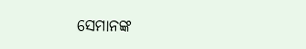ସେମାନଙ୍କ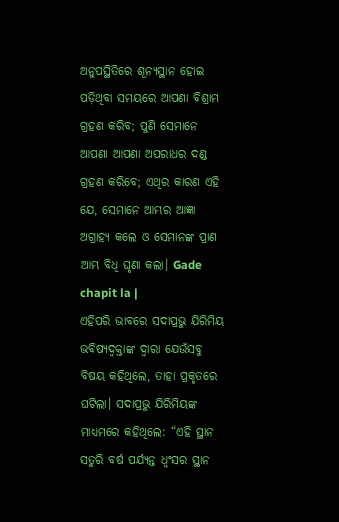ଅନୁପସ୍ଥିତିରେ ଶୂନ୍ୟସ୍ଥାନ ହୋଇ ପଡ଼ିଥିବା ସମୟରେ ଆପଣା ବିଶ୍ରାମ ଗ୍ରହଣ କରିବ; ପୁଣି ସେମାନେ ଆପଣା ଆପଣା ଅପରାଧର ଦଣ୍ଡ ଗ୍ରହଣ କରିବେ; ଏଥିର କାରଣ ଏହି ଯେ, ସେମାନେ ଆମ୍ଭର ଆଜ୍ଞା ଅଗ୍ରାହ୍ୟ କଲେ ଓ ସେମାନଙ୍କ ପ୍ରାଣ ଆମ୍ଭ ବିଧି ଘୃଣା କଲା। Gade chapit la |
ଏହିପରି ଭାବରେ ସଦାପ୍ରଭୁ ଯିରିମିୟ ଭବିଷ୍ୟଦ୍ବକ୍ତାଙ୍କ ଦ୍ୱାରା ଯେଉଁସବୁ ବିଷୟ କହିଥିଲେ, ତାହା ପ୍ରକୃତରେ ଘଟିଲା। ସଦାପ୍ରଭୁ ଯିରିମିୟଙ୍କ ମାଧ୍ୟମରେ କହିଥିଲେ: “ଏହି ସ୍ଥାନ ସତୁରି ବର୍ଷ ପର୍ଯ୍ୟନ୍ତ ଧ୍ୱଂସର ସ୍ଥାନ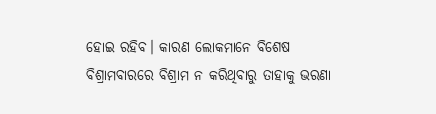ହୋଇ ରହିବ। କାରଣ ଲୋକମାନେ ବିଶେଷ ବିଶ୍ରାମବାରରେ ବିଶ୍ରାମ ନ କରିଥିବାରୁ ତାହାକୁ ଭରଣା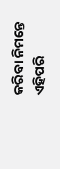କରିବା ନିମନ୍ତେ ଏହିପରି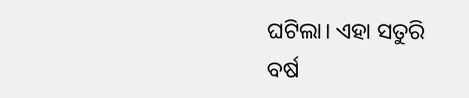ଘଟିଲା। ଏହା ସତୁରି ବର୍ଷ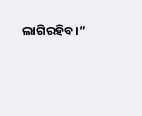ଲାଗିରହିବ।”